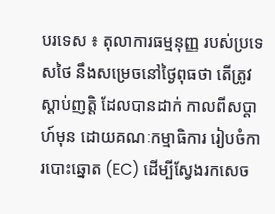បរទេស ៖ តុលាការធម្មនុញ្ញ របស់ប្រទេសថៃ នឹងសម្រេចនៅថ្ងៃពុធថា តើត្រូវស្តាប់ញត្តិ ដែលបានដាក់ កាលពីសប្តាហ៍មុន ដោយគណៈកម្មាធិការ រៀបចំការបោះឆ្នោត (EC) ដើម្បីស្វែងរកសេច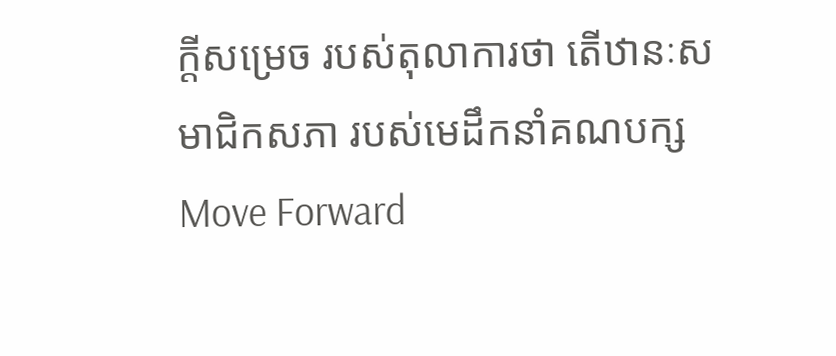ក្តីសម្រេច របស់តុលាការថា តើឋានៈសមាជិកសភា របស់មេដឹកនាំគណបក្ស Move Forward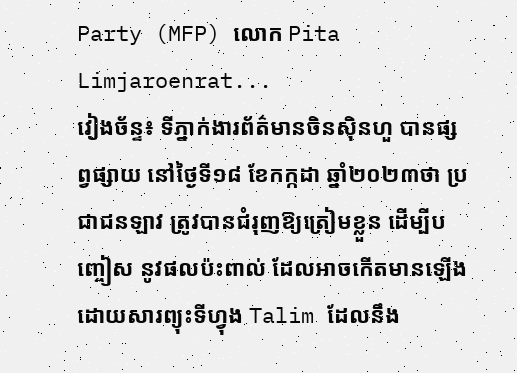Party (MFP) លោក Pita Limjaroenrat...
វៀងច័ន្ទ៖ ទីភ្នាក់ងារព័ត៌មានចិនស៊ិនហួ បានផ្សព្វផ្សាយ នៅថ្ងៃទី១៨ ខែកក្កដា ឆ្នាំ២០២៣ថា ប្រជាជនឡាវ ត្រូវបានជំរុញឱ្យត្រៀមខ្លួន ដើម្បីបញ្ចៀស នូវផលប៉ះពាល់ ដែលអាចកើតមានឡើង ដោយសារព្យុះទីហ្វុង Talim ដែលនឹង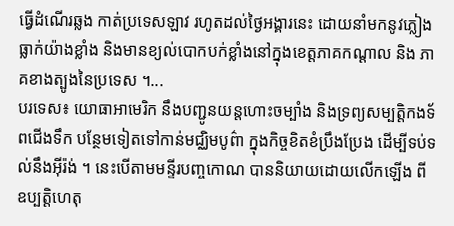ធ្វើដំណើរឆ្លង កាត់ប្រទេសឡាវ រហូតដល់ថ្ងៃអង្គារនេះ ដោយនាំមកនូវភ្លៀង ធ្លាក់យ៉ាងខ្លាំង និងមានខ្យល់បោកបក់ខ្លាំងនៅក្នុងខេត្តភាគកណ្តាល និង ភាគខាងត្បូងនៃប្រទេស ។...
បរទេស៖ យោធាអាមេរិក នឹងបញ្ជូនយន្តហោះចម្បាំង និងទ្រព្យសម្បត្តិកងទ័ពជើងទឹក បន្ថែមទៀតទៅកាន់មជ្ឈិមបូព៌ា ក្នុងកិច្ចខិតខំប្រឹងប្រែង ដើម្បីទប់ទល់នឹងអ៊ីរ៉ង់ ។ នេះបើតាមមន្ទីរបញ្ចកោណ បាននិយាយដោយលើកឡើង ពីឧប្បត្តិហេតុ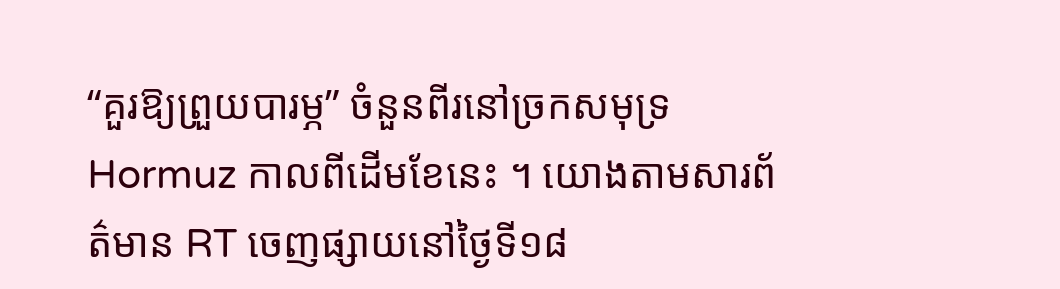“គួរឱ្យព្រួយបារម្ភ” ចំនួនពីរនៅច្រកសមុទ្រ Hormuz កាលពីដើមខែនេះ ។ យោងតាមសារព័ត៌មាន RT ចេញផ្សាយនៅថ្ងៃទី១៨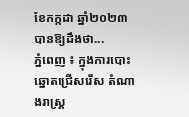ខែកក្កដា ឆ្នាំ២០២៣ បានឱ្យដឹងថា...
ភ្នំពេញ ៖ ក្នុងការបោះឆ្នោតជ្រើសរើស តំណាងរាស្រ្ត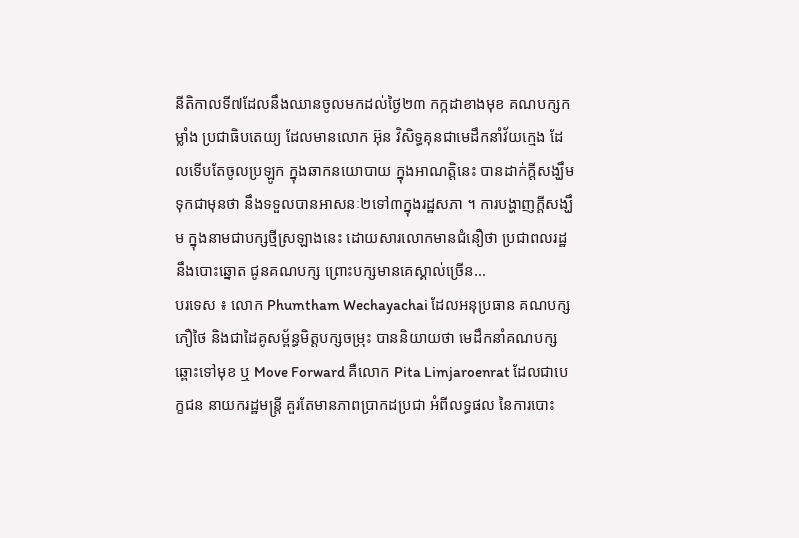នីតិកាលទី៧ដែលនឹងឈានចូលមកដល់ថ្ងៃ២៣ កក្កដាខាងមុខ គណបក្សកម្លាំង ប្រជាធិបតេយ្យ ដែលមានលោក អ៊ុន វិសិទ្ធគុនជាមេដឹកនាំវ័យក្មេង ដែលទើបតែចូលប្រឡូក ក្នុងឆាកនយោបាយ ក្នុងអាណត្តិនេះ បានដាក់ក្តីសង្ឃឹមទុកជាមុនថា នឹងទទួលបានអាសនៈ២ទៅ៣ក្នុងរដ្ឋសភា ។ ការបង្ហាញក្តីសង្ឃឹម ក្នុងនាមជាបក្សថ្មីស្រឡាងនេះ ដោយសារលោកមានជំនឿថា ប្រជាពលរដ្ឋនឹងបោះឆ្នោត ជូនគណបក្ស ព្រោះបក្សមានគេស្គាល់ច្រើន...
បរទេស ៖ លោក Phumtham Wechayachai ដែលអនុប្រធាន គណបក្សភឿថៃ និងជាដៃគូសម្ព័ន្ធមិត្តបក្សចម្រុះ បាននិយាយថា មេដឹកនាំគណបក្ស ឆ្ពោះទៅមុខ ឬ Move Forward គឺលោក Pita Limjaroenrat ដែលជាបេក្ខជន នាយករដ្ឋមន្ត្រី គួរតែមានភាពប្រាកដប្រជា អំពីលទ្ធផល នៃការបោះ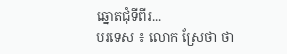ឆ្នោតជុំទីពីរ...
បរទេស ៖ លោក ស្រែថា ថា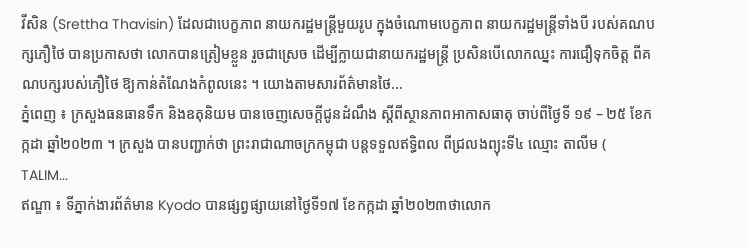វីសិន (Srettha Thavisin) ដែលជាបេក្ខភាព នាយករដ្ឋមន្ត្រីមួយរូប ក្នុងចំណោមបេក្ខភាព នាយករដ្ឋមន្ត្រីទាំងបី របស់គណបក្សភឿថៃ បានប្រកាសថា លោកបានត្រៀមខ្លួន រួចជាស្រេច ដើម្បីក្លាយជានាយករដ្ឋមន្ត្រី ប្រសិនបើលោកឈ្នះ ការជឿទុកចិត្ត ពីគណបក្សរបស់ភឿថៃ ឱ្យកាន់តំណែងកំពូលនេះ ។ យោងតាមសារព័ត៌មានថៃ...
ភ្នំពេញ ៖ ក្រសួងធនធានទឹក និងឧតុនិយម បានចេញសេចក្តីជូនដំណឹង ស្តីពីស្ថានភាពអាកាសធាតុ ចាប់ពីថ្ងៃទី ១៩ – ២៥ ខែកក្កដា ឆ្នាំ២០២៣ ។ ក្រសួង បានបញ្ជាក់ថា ព្រះរាជាណាចក្រកម្ពុជា បន្តទទួលឥទ្ធិពល ពីជ្រលងព្យុះទី៤ ឈ្មោះ តាលីម ( TALIM...
ឥណ្ឌា ៖ ទីភ្នាក់ងារព័ត៌មាន Kyodo បានផ្សព្វផ្សាយនៅថ្ងៃទី១៧ ខែកក្កដា ឆ្នាំ២០២៣ថាលោក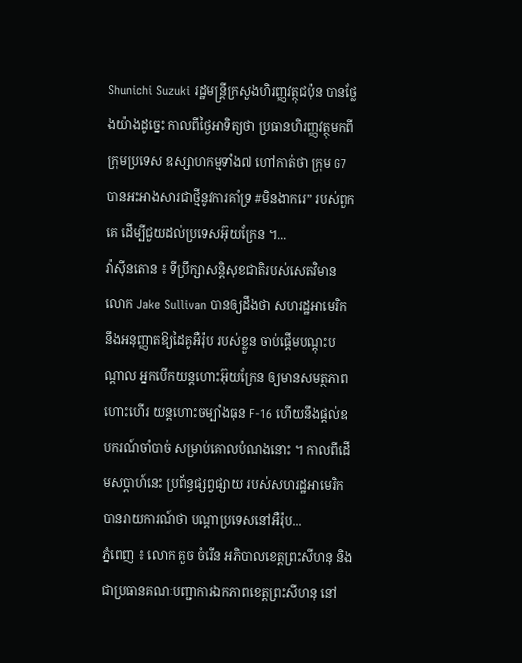Shunichi Suzuki រដ្ឋមន្ត្រីក្រសួងហិរញ្ញវត្ថុជប៉ុន បានថ្លែងយ៉ាងដូច្នេះ កាលពីថ្ងៃអាទិត្យថា ប្រធានហិរញ្ញវត្ថុមកពីក្រុមប្រទេស ឧស្សាហកម្មទាំង៧ ហៅកាត់ថា ក្រុម G7 បានអះអាងសារជាថ្មីនូវការគាំទ្រ #មិនងាករេ” របស់ពួកគេ ដើម្បីជួយដល់ប្រទេសអ៊ុយក្រែន ។...
វ៉ាស៊ីនតោន ៖ ទីប្រឹក្សាសន្តិសុខជាតិរបស់សេតវិមានលោក Jake Sullivan បានឲ្យដឹងថា សហរដ្ឋអាមេរិក នឹងអនុញ្ញាតឱ្យដៃគូអឺរ៉ុប របស់ខ្លួន ចាប់ផ្តើមបណ្តុះបណ្តាល អ្នកបើកយន្តហោះអ៊ុយក្រែន ឲ្យមានសមត្ថភាពហោះហើរ យន្តហោះចម្បាំងធុន F-16 ហើយនឹងផ្តល់ឧបករណ៍ចាំបាច់ សម្រាប់គោលបំណងនោះ ។ កាលពីដើមសប្តាហ៍នេះ ប្រព័ន្ធផ្សព្វផ្សាយ របស់សហរដ្ឋអាមេរិក បានរាយការណ៍ថា បណ្តាប្រទេសនៅអឺរ៉ុប...
ភ្នំពេញ ៖ លោក គួច ចំរើន អភិបាលខេត្តព្រះសីហនុ និងជាប្រធានគណៈបញ្ជាការឯកភាពខេត្តព្រះសីហនុ នៅ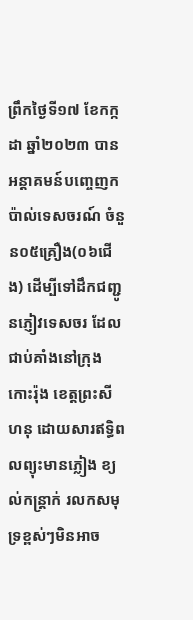ព្រឹកថ្ងៃទី១៧ ខែកក្កដា ឆ្នាំ២០២៣ បានអន្តាគមន៍បញ្ចេញកប៉ាល់ទេសចរណ៍ ចំនួន០៥គ្រឿង(០៦ជើង) ដើម្បីទៅដឹកជញ្ជូនភ្ញៀវទេសចរ ដែលជាប់គាំងនៅក្រុងកោះរ៉ុង ខេត្តព្រះសីហនុ ដោយសារឥទ្ធិពលព្យុះមានភ្លៀង ខ្យល់កន្រ្តាក់ រលកសមុទ្រខ្ពស់ៗមិនអាច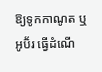ឱ្យទូកកាណូត ឬអូប៊័រ ធ្វើដំណើ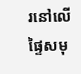រនៅលើផ្ទៃសមុ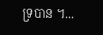ទ្របាន ។...